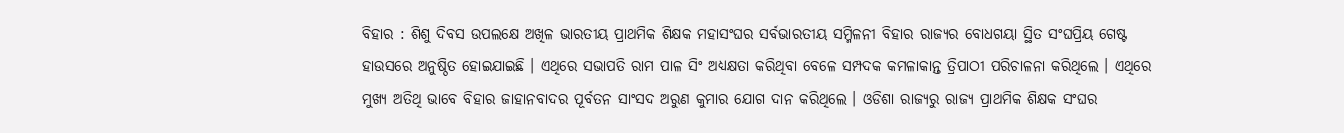ବିହାର : ଶିଶୁ ଦିବସ ଉପଲକ୍ଷେ ଅଖିଳ ଭାରତୀୟ ପ୍ରାଥମିକ ଶିକ୍ଷକ ମହାସଂଘର ସର୍ବଭାରତୀୟ ସମ୍ମିଳନୀ ବିହାର ରାଜ୍ୟର ବୋଧଗୟା ସ୍ଥିତ ସଂଘପ୍ରିୟ ଗେଷ୍ଟ ହାଉସରେ ଅନୁଷ୍ଠିତ ହୋଇଯାଇଛି । ଏଥିରେ ସଭାପତି ରାମ ପାଳ ସିଂ ଅଧ୍ୟକ୍ଷତା କରିଥିବା ବେଳେ ସମ୍ପଦକ କମଳାକାନ୍ତ ତ୍ରିପାଠୀ ପରିଚାଳନା କରିଥିଲେ । ଏଥିରେ ମୁଖ୍ୟ ଅତିଥି ଭାବେ ବିହାର ଜାହାନବାଦର ପୂର୍ବତନ ସାଂସଦ ଅରୁଣ କୁମାର ଯୋଗ ଦାନ କରିଥିଲେ । ଓଡିଶା ରାଜ୍ୟରୁ ରାଜ୍ୟ ପ୍ରାଥମିକ ଶିକ୍ଷକ ସଂଘର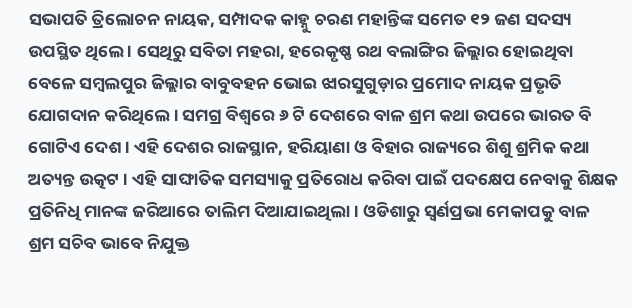ସଭାପତି ତ୍ରିଲୋଚନ ନାୟକ, ସମ୍ପାଦକ କାହ୍ନୁ ଚରଣ ମହାନ୍ତିଙ୍କ ସମେତ ୧୨ ଜଣ ସଦସ୍ୟ ଉପସ୍ଥିତ ଥିଲେ । ସେଥିରୁ ସବିତା ମହରା, ହରେକୃଷ୍ଣ ରଥ ବଲାଙ୍ଗିର ଜିଲ୍ଲାର ହୋଇଥିବା ବେଳେ ସମ୍ବଲପୁର ଜିଲ୍ଲାର ବାବୁବହନ ଭୋଇ ଝାରସୁଗୁଡ଼ାର ପ୍ରମୋଦ ନାୟକ ପ୍ରଭୃତି ଯୋଗଦାନ କରିଥିଲେ । ସମଗ୍ର ବିଶ୍ୱରେ ୬ ଟି ଦେଶରେ ବାଳ ଶ୍ରମ କଥା ଉପରେ ଭାରତ ବି ଗୋଟିଏ ଦେଶ । ଏହି ଦେଶର ରାଜସ୍ଥାନ, ହରିୟାଣା ଓ ବିହାର ରାଜ୍ୟରେ ଶିଶୁ ଶ୍ରମିକ କଥା ଅତ୍ୟନ୍ତ ଉତ୍କଟ । ଏହି ସାଙ୍ଘାତିକ ସମସ୍ୟାକୁ ପ୍ରତିରୋଧ କରିବା ପାଇଁ ପଦକ୍ଷେପ ନେବାକୁ ଶିକ୍ଷକ ପ୍ରତିନିଧି ମାନଙ୍କ ଜରିଆରେ ତାଲିମ ଦିଆଯାଇଥିଲା । ଓଡିଶାରୁ ସ୍ଵର୍ଣପ୍ରଭା ମେକାପକୁ ବାଳ ଶ୍ରମ ସଚିବ ଭାବେ ନିଯୁକ୍ତ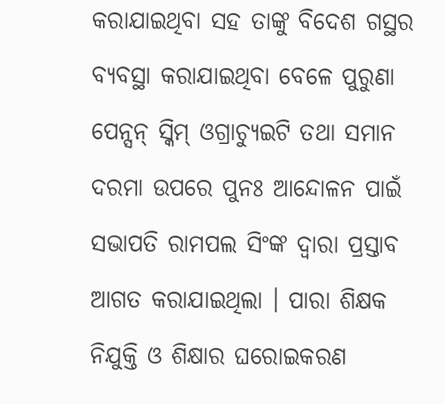କରାଯାଇଥିବା ସହ ତାଙ୍କୁ ବିଦେଶ ଗସ୍ଥର ବ୍ୟବସ୍ଥା କରାଯାଇଥିବା ବେଳେ ପୁରୁଣା ପେନ୍ସନ୍ ସ୍କିମ୍ ଓଗ୍ରାଚ୍ୟୁଇଟି ତଥା ସମାନ ଦରମା ଉପରେ ପୁନଃ ଆନ୍ଦୋଳନ ପାଇଁ ସଭାପତି ରାମପଲ ସିଂଙ୍କ ଦ୍ଵାରା ପ୍ରସ୍ତାବ ଆଗତ କରାଯାଇଥିଲା । ପାରା ଶିକ୍ଷକ ନିଯୁକ୍ତି ଓ ଶିକ୍ଷାର ଘରୋଇକରଣ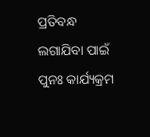ପ୍ରତିବନ୍ଧ ଲଗାଯିବା ପାଇଁ ପୁନଃ କାର୍ଯ୍ୟକ୍ରମ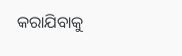କରାଯିବାକୁ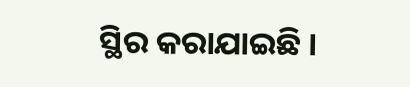ସ୍ଥିର କରାଯାଇଛି ।